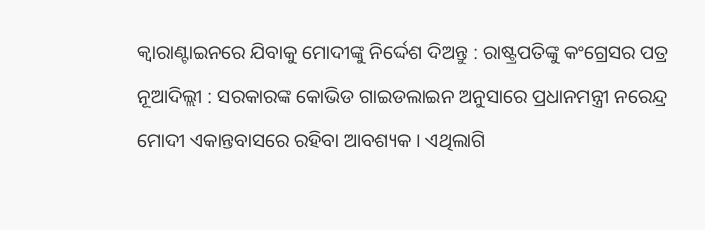କ୍ୱାରାଣ୍ଟାଇନରେ ଯିବାକୁ ମୋଦୀଙ୍କୁ ନିର୍ଦ୍ଦେଶ ଦିଅନ୍ତୁ : ରାଷ୍ଟ୍ରପତିଙ୍କୁ କଂଗ୍ରେସର ପତ୍ର
ନୂଆଦିଲ୍ଲୀ : ସରକାରଙ୍କ କୋଭିଡ ଗାଇଡଲାଇନ ଅନୁସାରେ ପ୍ରଧାନମନ୍ତ୍ରୀ ନରେନ୍ଦ୍ର ମୋଦୀ ଏକାନ୍ତବାସରେ ରହିବା ଆବଶ୍ୟକ । ଏଥିଲାଗି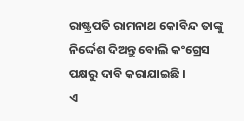ରାଷ୍ଟ୍ରପତି ରାମନାଥ କୋବିନ୍ଦ ତାଙ୍କୁ ନିର୍ଦ୍ଦେଶ ଦିଅନ୍ତୁ ବୋଲି କଂଗ୍ରେସ ପକ୍ଷରୁ ଦାବି କରାଯାଇଛି ।
ଏ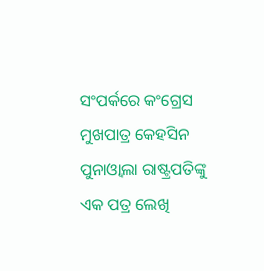ସଂପର୍କରେ କଂଗ୍ରେସ ମୁଖପାତ୍ର କେହସିନ ପୁନାଓ୍ଵାଲା ରାଷ୍ଟ୍ରପତିଙ୍କୁ ଏକ ପତ୍ର ଲେଖି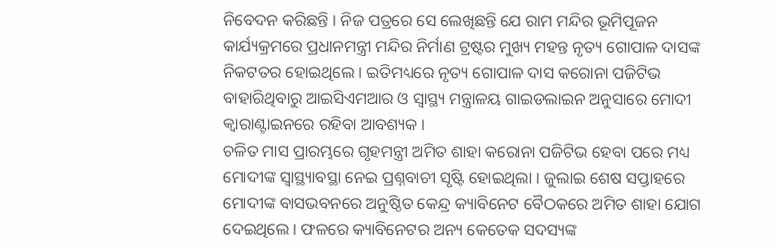ନିବେଦନ କରିଛନ୍ତି । ନିଜ ପତ୍ରରେ ସେ ଲେଖିଛନ୍ତି ଯେ ରାମ ମନ୍ଦିର ଭୂମିପୂଜନ କାର୍ଯ୍ୟକ୍ରମରେ ପ୍ରଧାନମନ୍ତ୍ରୀ ମନ୍ଦିର ନିର୍ମାଣ ଟ୍ରଷ୍ଟର ମୁଖ୍ୟ ମହନ୍ତ ନୃତ୍ୟ ଗୋପାଳ ଦାସଙ୍କ ନିକଟତର ହୋଇଥିଲେ । ଇତିମଧ୍ୟରେ ନୃତ୍ୟ ଗୋପାଳ ଦାସ କରୋନା ପଜିଟିଭ ବାହାରିଥିବାରୁ ଆଇସିଏମଆର ଓ ସ୍ୱାସ୍ଥ୍ୟ ମନ୍ତ୍ରାଳୟ ଗାଇଡଲାଇନ ଅନୁସାରେ ମୋଦୀ କ୍ୱାରାଣ୍ଟାଇନରେ ରହିବା ଆବଶ୍ୟକ ।
ଚଳିତ ମାସ ପ୍ରାରମ୍ଭରେ ଗୃହମନ୍ତ୍ରୀ ଅମିତ ଶାହା କରୋନା ପଜିଟିଭ ହେବା ପରେ ମଧ୍ୟ ମୋଦୀଙ୍କ ସ୍ୱାସ୍ଥ୍ୟାବସ୍ଥା ନେଇ ପ୍ରଶ୍ନବାଚୀ ସୃଷ୍ଟି ହୋଇଥିଲା । ଜୁଲାଇ ଶେଷ ସପ୍ତାହରେ ମୋଦୀଙ୍କ ବାସଭବନରେ ଅନୁଷ୍ଠିତ କେନ୍ଦ୍ର କ୍ୟାବିନେଟ ବୈଠକରେ ଅମିତ ଶାହା ଯୋଗ ଦେଇଥିଲେ । ଫଳରେ କ୍ୟାବିନେଟର ଅନ୍ୟ କେତେକ ସଦସ୍ୟଙ୍କ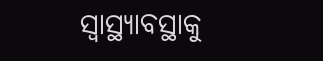ସ୍ୱାସ୍ଥ୍ୟାବସ୍ଥାକୁ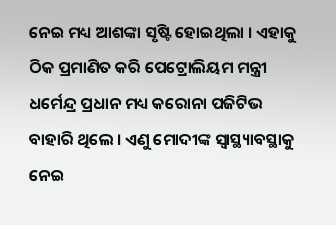ନେଇ ମଧ୍ୟ ଆଶଙ୍କା ସୃଷ୍ଟି ହୋଇଥିଲା । ଏହାକୁ ଠିକ ପ୍ରମାଣିତ କରି ପେଟ୍ରୋଲିୟମ ମନ୍ତ୍ରୀ ଧର୍ମେନ୍ଦ୍ର ପ୍ରଧାନ ମଧ୍ୟ କରୋନା ପଜିଟିଭ ବାହାରି ଥିଲେ । ଏଣୁ ମୋଦୀଙ୍କ ସ୍ୱାସ୍ଥ୍ୟାବସ୍ଥାକୁ ନେଇ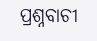ପ୍ରଶ୍ନବାଚୀ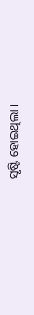ସୃଷ୍ଟି ହୋଇଥିଲା ।